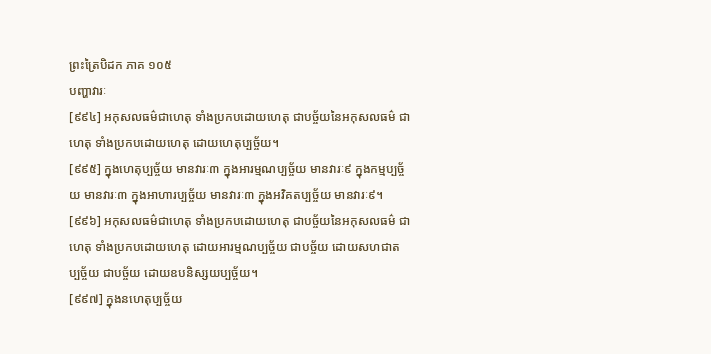ព្រះត្រៃបិដក ភាគ ១០៥
បញ្ហាវារៈ
[៩៩៤] អកុសលធម៌ជាហេតុ ទាំងប្រកបដោយហេតុ ជាបច្ច័យនៃអកុសលធម៌ ជាហេតុ ទាំងប្រកបដោយហេតុ ដោយហេតុប្បច្ច័យ។
[៩៩៥] ក្នុងហេតុប្បច្ច័យ មានវារៈ៣ ក្នុងអារម្មណប្បច្ច័យ មានវារៈ៩ ក្នុងកម្មប្បច្ច័យ មានវារៈ៣ ក្នុងអាហារប្បច្ច័យ មានវារៈ៣ ក្នុងអវិគតប្បច្ច័យ មានវារៈ៩។
[៩៩៦] អកុសលធម៌ជាហេតុ ទាំងប្រកបដោយហេតុ ជាបច្ច័យនៃអកុសលធម៌ ជាហេតុ ទាំងប្រកបដោយហេតុ ដោយអារម្មណប្បច្ច័យ ជាបច្ច័យ ដោយសហជាតប្បច្ច័យ ជាបច្ច័យ ដោយឧបនិស្សយប្បច្ច័យ។
[៩៩៧] ក្នុងនហេតុប្បច្ច័យ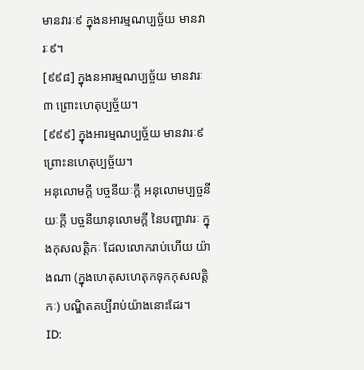មានវារៈ៩ ក្នុងនអារម្មណប្បច្ច័យ មានវារៈ៩។
[៩៩៨] ក្នុងនអារម្មណប្បច្ច័យ មានវារៈ៣ ព្រោះហេតុប្បច្ច័យ។
[៩៩៩] ក្នុងអារម្មណប្បច្ច័យ មានវារៈ៩ ព្រោះនហេតុប្បច្ច័យ។
អនុលោមក្តី បច្ចនីយៈក្តី អនុលោមប្បច្ចនីយៈក្តី បច្ចនីយានុលោមក្តី នៃបញ្ហាវារៈ ក្នុងកុសលត្តិកៈ ដែលលោករាប់ហើយ យ៉ាងណា (ក្នុងហេតុសហេតុកទុកកុសលត្តិកៈ) បណ្ឌិតគប្បីរាប់យ៉ាងនោះដែរ។
ID: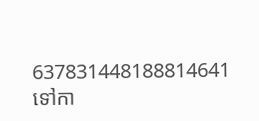637831448188814641
ទៅកា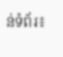ន់ទំព័រ៖